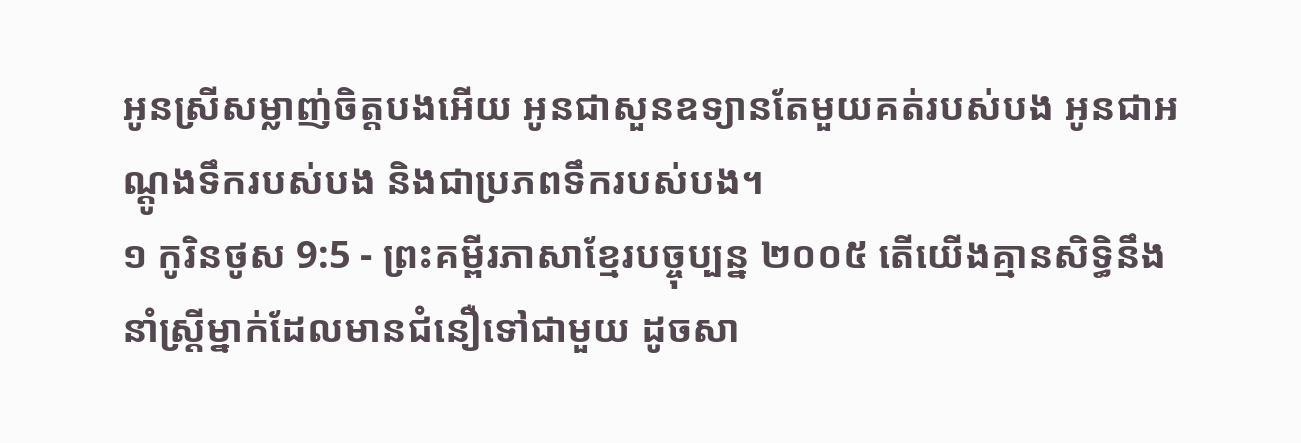អូនស្រីសម្លាញ់ចិត្តបងអើយ អូនជាសួនឧទ្យានតែមួយគត់របស់បង អូនជាអណ្ដូងទឹករបស់បង និងជាប្រភពទឹករបស់បង។
១ កូរិនថូស 9:5 - ព្រះគម្ពីរភាសាខ្មែរបច្ចុប្បន្ន ២០០៥ តើយើងគ្មានសិទ្ធិនឹងនាំស្ត្រីម្នាក់ដែលមានជំនឿទៅជាមួយ ដូចសា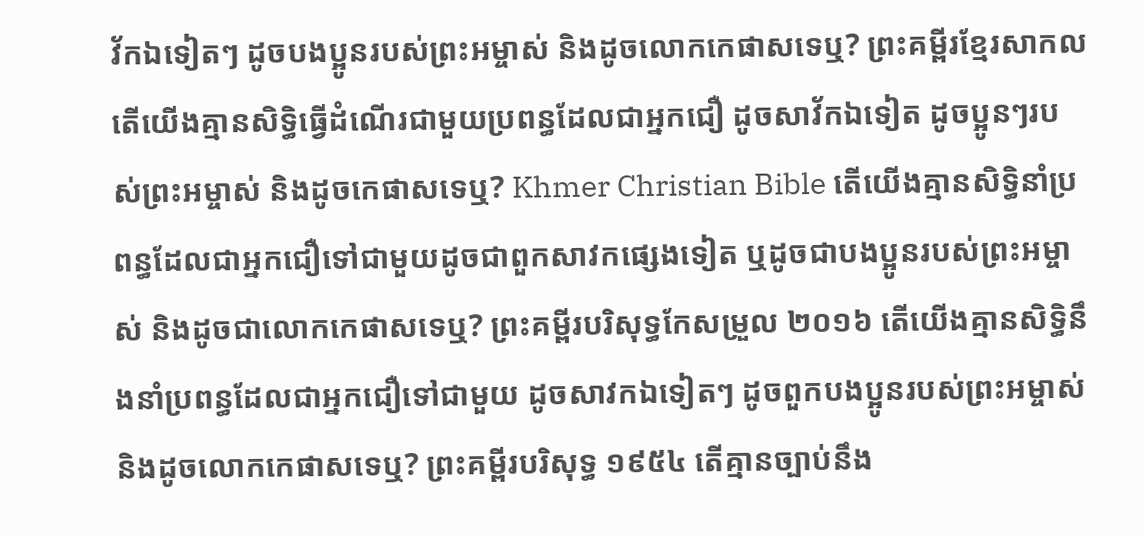វ័កឯទៀតៗ ដូចបងប្អូនរបស់ព្រះអម្ចាស់ និងដូចលោកកេផាសទេឬ? ព្រះគម្ពីរខ្មែរសាកល តើយើងគ្មានសិទ្ធិធ្វើដំណើរជាមួយប្រពន្ធដែលជាអ្នកជឿ ដូចសាវ័កឯទៀត ដូចប្អូនៗរបស់ព្រះអម្ចាស់ និងដូចកេផាសទេឬ? Khmer Christian Bible តើយើងគ្មានសិទ្ធិនាំប្រពន្ធដែលជាអ្នកជឿទៅជាមួយដូចជាពួកសាវកផ្សេងទៀត ឬដូចជាបងប្អូនរបស់ព្រះអម្ចាស់ និងដូចជាលោកកេផាសទេឬ? ព្រះគម្ពីរបរិសុទ្ធកែសម្រួល ២០១៦ តើយើងគ្មានសិទ្ធិនឹងនាំប្រពន្ធដែលជាអ្នកជឿទៅជាមួយ ដូចសាវកឯទៀតៗ ដូចពួកបងប្អូនរបស់ព្រះអម្ចាស់ និងដូចលោកកេផាសទេឬ? ព្រះគម្ពីរបរិសុទ្ធ ១៩៥៤ តើគ្មានច្បាប់នឹង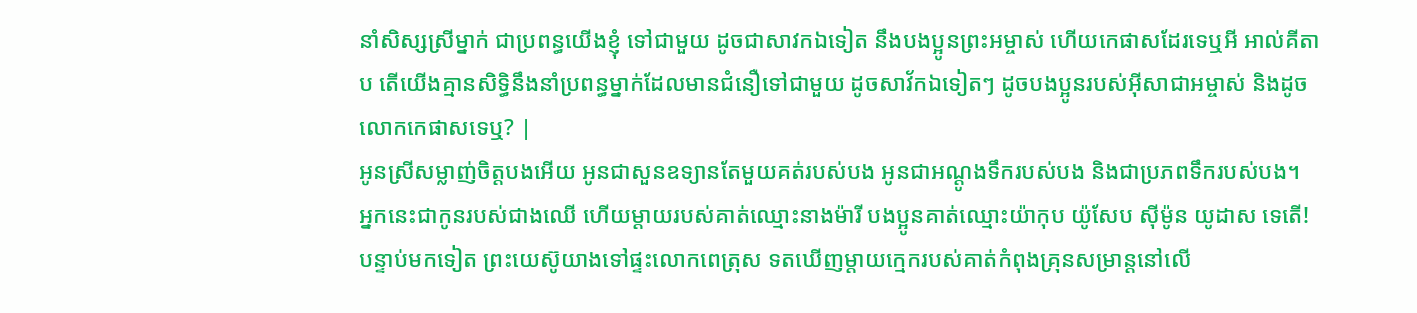នាំសិស្សស្រីម្នាក់ ជាប្រពន្ធយើងខ្ញុំ ទៅជាមួយ ដូចជាសាវកឯទៀត នឹងបងប្អូនព្រះអម្ចាស់ ហើយកេផាសដែរទេឬអី អាល់គីតាប តើយើងគ្មានសិទ្ធិនឹងនាំប្រពន្ធម្នាក់ដែលមានជំនឿទៅជាមួយ ដូចសាវ័កឯទៀតៗ ដូចបងប្អូនរបស់អ៊ីសាជាអម្ចាស់ និងដូចលោកកេផាសទេឬ? |
អូនស្រីសម្លាញ់ចិត្តបងអើយ អូនជាសួនឧទ្យានតែមួយគត់របស់បង អូនជាអណ្ដូងទឹករបស់បង និងជាប្រភពទឹករបស់បង។
អ្នកនេះជាកូនរបស់ជាងឈើ ហើយម្ដាយរបស់គាត់ឈ្មោះនាងម៉ារី បងប្អូនគាត់ឈ្មោះយ៉ាកុប យ៉ូសែប ស៊ីម៉ូន យូដាស ទេតើ!
បន្ទាប់មកទៀត ព្រះយេស៊ូយាងទៅផ្ទះលោកពេត្រុស ទតឃើញម្ដាយក្មេករបស់គាត់កំពុងគ្រុនសម្រាន្ដនៅលើ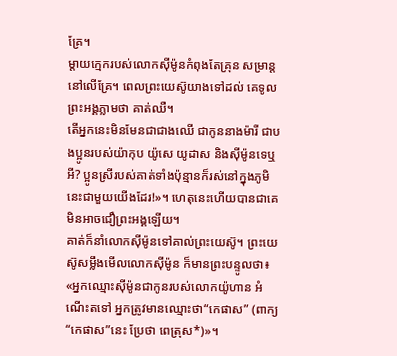គ្រែ។
ម្ដាយក្មេករបស់លោកស៊ីម៉ូនកំពុងតែគ្រុន សម្រាន្ដនៅលើគ្រែ។ ពេលព្រះយេស៊ូយាងទៅដល់ គេទូលព្រះអង្គភ្លាមថា គាត់ឈឺ។
តើអ្នកនេះមិនមែនជាជាងឈើ ជាកូននាងម៉ារី ជាបងប្អូនរបស់យ៉ាកុប យ៉ូសេ យូដាស និងស៊ីម៉ូនទេឬអី? ប្អូនស្រីរបស់គាត់ទាំងប៉ុន្មានក៏រស់នៅក្នុងភូមិនេះជាមួយយើងដែរ!»។ ហេតុនេះហើយបានជាគេមិនអាចជឿព្រះអង្គឡើយ។
គាត់ក៏នាំលោកស៊ីម៉ូនទៅគាល់ព្រះយេស៊ូ។ ព្រះយេស៊ូសម្លឹងមើលលោកស៊ីម៉ូន ក៏មានព្រះបន្ទូលថា៖ «អ្នកឈ្មោះស៊ីម៉ូនជាកូនរបស់លោកយ៉ូហាន អំណើះតទៅ អ្នកត្រូវមានឈ្មោះថា“កេផាស” (ពាក្យ “កេផាស”នេះ ប្រែថា ពេត្រុស*)»។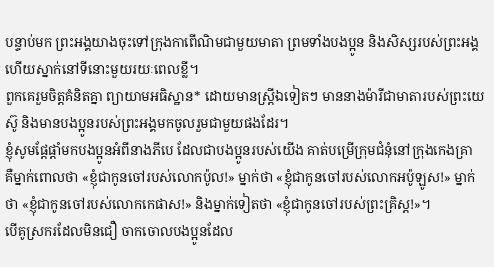បន្ទាប់មក ព្រះអង្គយាងចុះទៅក្រុងកាពើណិមជាមួយមាតា ព្រមទាំងបងប្អូន និងសិស្សរបស់ព្រះអង្គ ហើយស្នាក់នៅទីនោះមួយរយៈពេលខ្លី។
ពួកគេរួមចិត្តគំនិតគ្នា ព្យាយាមអធិស្ឋាន* ដោយមានស្ត្រីឯទៀតៗ មាននាងម៉ារីជាមាតារបស់ព្រះយេស៊ូ និងមានបងប្អូនរបស់ព្រះអង្គមកចូលរួមជាមួយផងដែរ។
ខ្ញុំសូមផ្ដែផ្ដាំមកបងប្អូនអំពីនាងភីបេ ដែលជាបងប្អូនរបស់យើង គាត់បម្រើក្រុមជំនុំនៅក្រុងកេងគ្រា
គឺម្នាក់ពោលថា «ខ្ញុំជាកូនចៅរបស់លោកប៉ូល!» ម្នាក់ថា «ខ្ញុំជាកូនចៅរបស់លោកអប៉ូឡូស!» ម្នាក់ថា «ខ្ញុំជាកូនចៅរបស់លោកកេផាស!» និងម្នាក់ទៀតថា «ខ្ញុំជាកូនចៅរបស់ព្រះគ្រិស្ត!»។
បើគូស្រករដែលមិនជឿ ចាកចោលបងប្អូនដែល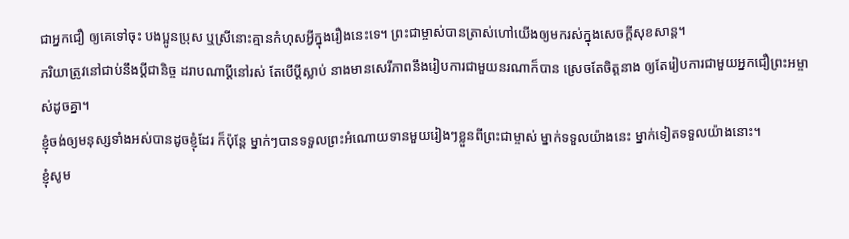ជាអ្នកជឿ ឲ្យគេទៅចុះ បងប្អូនប្រុស ឬស្រីនោះគ្មានកំហុសអ្វីក្នុងរឿងនេះទេ។ ព្រះជាម្ចាស់បានត្រាស់ហៅយើងឲ្យមករស់ក្នុងសេចក្ដីសុខសាន្ត។
ភរិយាត្រូវនៅជាប់នឹងប្ដីជានិច្ច ដរាបណាប្ដីនៅរស់ តែបើប្ដីស្លាប់ នាងមានសេរីភាពនឹងរៀបការជាមួយនរណាក៏បាន ស្រេចតែចិត្តនាង ឲ្យតែរៀបការជាមួយអ្នកជឿព្រះអម្ចាស់ដូចគ្នា។
ខ្ញុំចង់ឲ្យមនុស្សទាំងអស់បានដូចខ្ញុំដែរ ក៏ប៉ុន្តែ ម្នាក់ៗបានទទួលព្រះអំណោយទានមួយរៀងៗខ្លួនពីព្រះជាម្ចាស់ ម្នាក់ទទួលយ៉ាងនេះ ម្នាក់ទៀតទទួលយ៉ាងនោះ។
ខ្ញុំសូម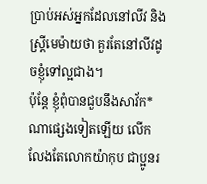ប្រាប់អស់អ្នកដែលនៅលីវ និងស្ត្រីមេម៉ាយថា គួរតែនៅលីវដូចខ្ញុំទៅល្អជាង។
ប៉ុន្តែ ខ្ញុំពុំបានជួបនឹងសាវ័ក*ណាផ្សេងទៀតឡើយ លើកលែងតែលោកយ៉ាកុប ជាប្អូនរ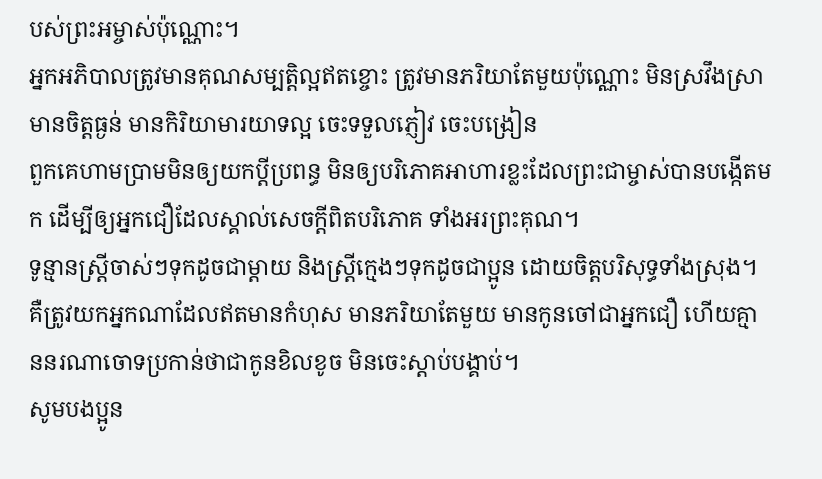បស់ព្រះអម្ចាស់ប៉ុណ្ណោះ។
អ្នកអភិបាលត្រូវមានគុណសម្បត្តិល្អឥតខ្ចោះ ត្រូវមានភរិយាតែមួយប៉ុណ្ណោះ មិនស្រវឹងស្រា មានចិត្តធ្ងន់ មានកិរិយាមារយាទល្អ ចេះទទួលភ្ញៀវ ចេះបង្រៀន
ពួកគេហាមប្រាមមិនឲ្យយកប្ដីប្រពន្ធ មិនឲ្យបរិភោគអាហារខ្លះដែលព្រះជាម្ចាស់បានបង្កើតមក ដើម្បីឲ្យអ្នកជឿដែលស្គាល់សេចក្ដីពិតបរិភោគ ទាំងអរព្រះគុណ។
ទូន្មានស្ត្រីចាស់ៗទុកដូចជាម្ដាយ និងស្ត្រីក្មេងៗទុកដូចជាប្អូន ដោយចិត្តបរិសុទ្ធទាំងស្រុង។
គឺត្រូវយកអ្នកណាដែលឥតមានកំហុស មានភរិយាតែមួយ មានកូនចៅជាអ្នកជឿ ហើយគ្មាននរណាចោទប្រកាន់ថាជាកូនខិលខូច មិនចេះស្ដាប់បង្គាប់។
សូមបងប្អូន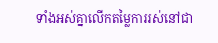ទាំងអស់គ្នាលើកតម្លៃការរស់នៅជា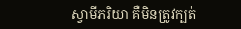ស្វាមីភរិយា គឺមិនត្រូវក្បត់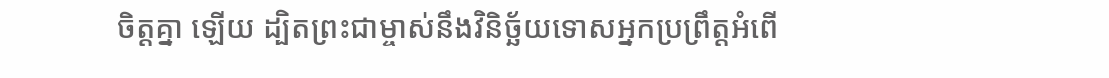ចិត្តគ្នា ឡើយ ដ្បិតព្រះជាម្ចាស់នឹងវិនិច្ឆ័យទោសអ្នកប្រព្រឹត្តអំពើ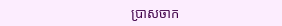ប្រាសចាក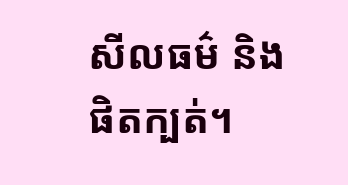សីលធម៌ និងផិតក្បត់។